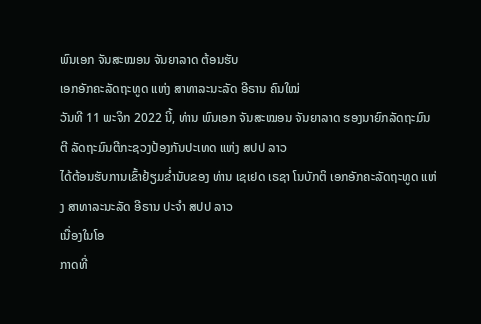ພົນເອກ ຈັນສະໝອນ ຈັນຍາລາດ ຕ້ອນຮັບ
ເອກອັກຄະລັດຖະທູດ ແຫ່ງ ສາທາລະນະລັດ ອີຣານ ຄົນໃໝ່
ວັນທີ 11 ພະຈິກ 2022 ນີ້, ທ່ານ ພົນເອກ ຈັນສະໝອນ ຈັນຍາລາດ ຮອງນາຍົກລັດຖະມົນຕີ ລັດຖະມົນຕີກະຊວງປ້ອງກັນປະເທດ ແຫ່ງ ສປປ ລາວ
ໄດ້ຕ້ອນຮັບການເຂົ້າຢ້ຽມຂໍ່ານັບຂອງ ທ່ານ ເຊເຢດ ເຣຊາ ໂນບັກຕິ ເອກອັກຄະລັດຖະທູດ ແຫ່ງ ສາທາລະນະລັດ ອີຣານ ປະຈຳ ສປປ ລາວ
ເນື່ອງໃນໂອ
ກາດທີ່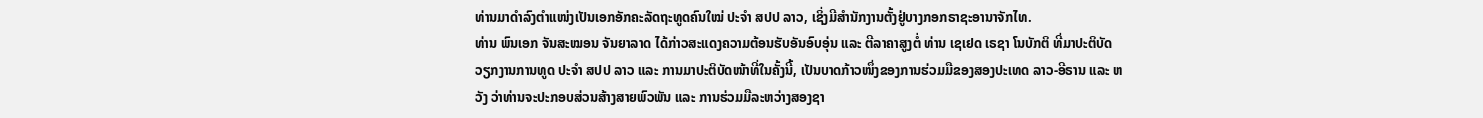ທ່ານມາດຳລົງຕຳແໜ່ງເປັນເອກອັກຄະລັດຖະທູດຄົນໃໝ່ ປະຈຳ ສປປ ລາວ, ເຊິ່ງມີສຳນັກງານຕັ້ງຢູ່ບາງກອກຣາຊະອານາຈັກໄທ.
ທ່ານ ພົນເອກ ຈັນສະໝອນ ຈັນຍາລາດ ໄດ້ກ່າວສະແດງຄວາມຕ້ອນຮັບອັນອົບອຸ່ນ ແລະ ຕີລາຄາສູງຕໍ່ ທ່ານ ເຊເຢດ ເຣຊາ ໂນບັກຕິ ທີ່ມາປະຕິບັດ ວຽກງານການທູດ ປະຈຳ ສປປ ລາວ ແລະ ການມາປະຕິບັດໜ້າທີ່ໃນຄັ້ງນີ້, ເປັນບາດກ້າວໜຶ່ງຂອງການຮ່ວມມືຂອງສອງປະເທດ ລາວ-ອີຣານ ແລະ ຫວັງ ວ່າທ່ານຈະປະກອບສ່ວນສ້າງສາຍພົວພັນ ແລະ ການຮ່ວມມືລະຫວ່າງສອງຊາ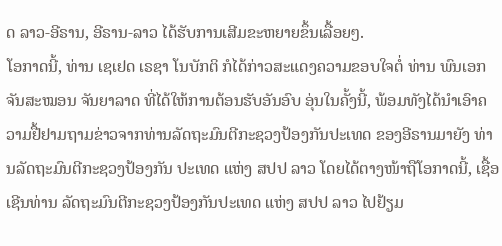ດ ລາວ-ອີຣານ, ອີຣານ-ລາວ ໄດ້ຮັບການເສີມຂະຫຍາຍຂຶ້ນເລື້ອຍໆ.
ໂອກາດນີ້, ທ່ານ ເຊເຢດ ເຣຊາ ໂນບັກຕິ ກໍໄດ້ກ່າວສະແດງຄວາມຂອບໃຈຕໍ່ ທ່ານ ພົນເອກ ຈັນສະໝອນ ຈັນຍາລາດ ທີ່ໄດ້ໃຫ້ການຕ້ອນຮັບອັນອົບ ອຸ່ນໃນຄັ້ງນີ້, ພ້ອມທັງໄດ້ນຳເອົາຄວາມຢື້ຢາມຖາມຂ່າວຈາກທ່ານລັດຖະມົນຕີກະຊວງປ້ອງກັນປະເທດ ຂອງອີຣານມາຍັງ ທ່ານລັດຖະມົນຕີກະຊວງປ້ອງກັນ ປະເທດ ແຫ່ງ ສປປ ລາວ ໂດຍໄດ້ຕາງໜ້າຖືໂອກາດນີ້, ເຊື້ອເຊີນທ່ານ ລັດຖະມົນຕີກະຊວງປ້ອງກັນປະເທດ ແຫ່ງ ສປປ ລາວ ໄປຢ້ຽມ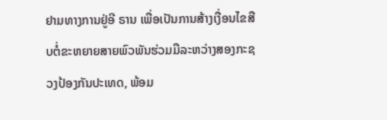ຢາມທາງການຢູ່ອີ ຣານ ເພື່ອເປັນການສ້າງເງື່ອນໄຂສືບຕໍ່ຂະຫຍາຍສາຍພົວພັນຮ່ວມມືລະຫວ່າງສອງກະຊວງປ້ອງກັນປະເທດ, ພ້ອມ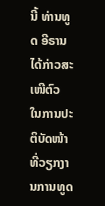ນີ້ ທ່ານທູດ ອີຣານ ໄດ້ກ່າວສະເໜີຕົວ ໃນການປະຕິບັດໜ້າທີ່ວຽກງານການທູດ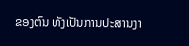ຂອງຕົນ ທັງເປັນການປະສານງາ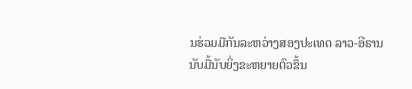ນຮ່ວມມືກັນລະຫວ່າງສອງປະເທດ ລາວ-ອີຣານ ນັບມື້ນັບຍິ່ງຂະຫຍາຍຕົວຂຶ້ນ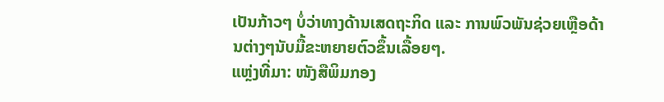ເປັນກ້າວໆ ບໍ່ວ່າທາງດ້ານເສດຖະກິດ ແລະ ການພົວພັນຊ່ວຍເຫຼືອດ້ານຕ່າງໆນັບມື້ຂະຫຍາຍຕົວຂຶ້ນເລື້ອຍໆ.
ແຫຼ່ງທີ່ມາ: ໜັງສືພິມກອງ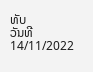ທັບ
ວັນທີ 14/11/2022